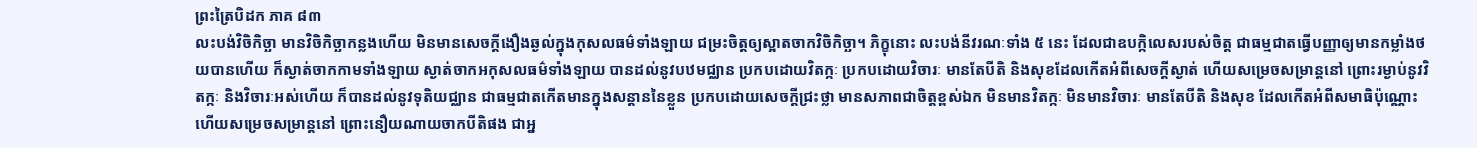ព្រះត្រៃបិដក ភាគ ៨៣
លះបង់វិចិកិច្ឆា មានវិចិកិច្ឆាកន្លងហើយ មិនមានសេចក្តីងឿងឆ្ងល់ក្នុងកុសលធម៌ទាំងឡាយ ជម្រះចិត្តឲ្យស្អាតចាកវិចិកិច្ឆា។ ភិក្ខុនោះ លះបង់នីវរណៈទាំង ៥ នេះ ដែលជាឧបក្កិលេសរបស់ចិត្ត ជាធម្មជាតធ្វើបញ្ញាឲ្យមានកម្លាំងថយបានហើយ ក៏ស្ងាត់ចាកកាមទាំងឡាយ ស្ងាត់ចាកអកុសលធម៌ទាំងឡាយ បានដល់នូវបឋមជ្ឈាន ប្រកបដោយវិតក្កៈ ប្រកបដោយវិចារៈ មានតែបីតិ និងសុខដែលកើតអំពីសេចក្តីស្ងាត់ ហើយសម្រេចសម្រាន្តនៅ ព្រោះរម្ងាប់នូវវិតក្កៈ និងវិចារៈអស់ហើយ ក៏បានដល់នូវទុតិយជ្ឈាន ជាធម្មជាតកើតមានក្នុងសន្តាននៃខ្លួន ប្រកបដោយសេចក្តីជ្រះថ្លា មានសភាពជាចិត្តខ្ពស់ឯក មិនមានវិតក្កៈ មិនមានវិចារៈ មានតែបីតិ និងសុខ ដែលកើតអំពីសមាធិប៉ុណ្ណោះ ហើយសម្រេចសម្រាន្តនៅ ព្រោះនឿយណាយចាកបីតិផង ជាអ្ន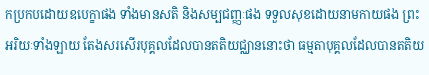កប្រកបដោយឧបេក្ខាផង ទាំងមានសតិ និងសម្បជញ្ញៈផង ទទួលសុខដោយនាមកាយផង ព្រះអរិយៈទាំងឡាយ តែងសរសើរបុគ្គលដែលបានតតិយជ្ឈាននោះថា ធម្មតាបុគ្គលដែលបានតតិយ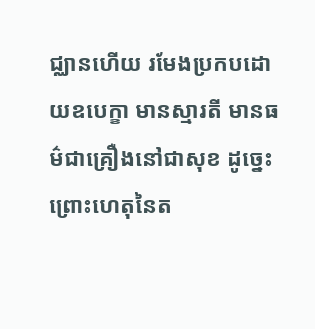ជ្ឈានហើយ រមែងប្រកបដោយឧបេក្ខា មានស្មារតី មានធម៌ជាគ្រឿងនៅជាសុខ ដូច្នេះ ព្រោះហេតុនៃត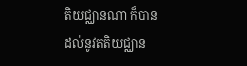តិយជ្ឈានណា ក៏បានដល់នូវតតិយជ្ឈាន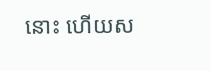នោះ ហើយស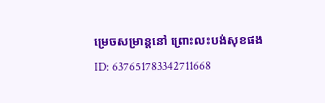ម្រេចសម្រាន្តនៅ ព្រោះលះបង់សុខផង
ID: 637651783342711668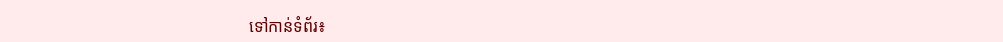ទៅកាន់ទំព័រ៖